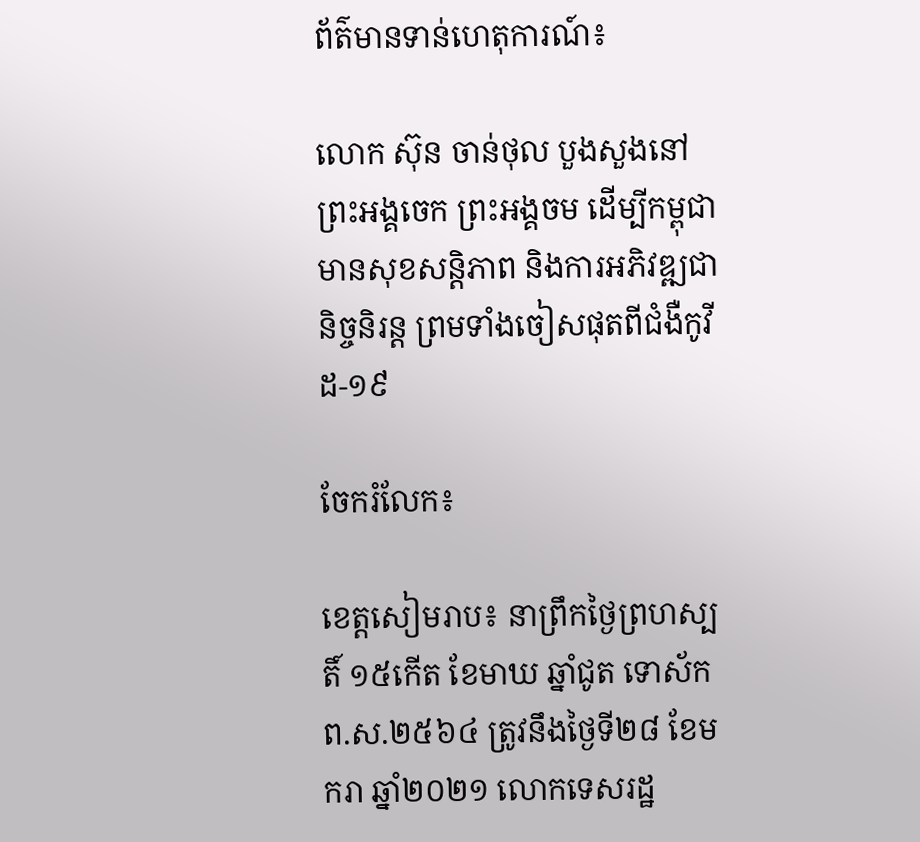ព័ត៌មានទាន់ហេតុការណ៍៖

លោក ស៊ុន ចាន់ថុល បួងសួងនៅព្រះអង្គចេក ព្រះអង្គចម ដើម្បីកម្ពុជាមានសុខសន្តិភាព និងការអភិវឌ្ឍជានិច្ចនិរន្ត ព្រមទាំងចៀសផុតពីជំងឺកូវីដ-១៩

ចែករំលែក៖

ខេត្តសៀមរាប៖ នាព្រឹកថ្ងៃព្រហស្បតិ៍ ១៥កើត ខែមាឃ ឆ្នាំជូត ទោស័ក ព.ស.២៥៦៤ ត្រូវនឹងថ្ងៃទី២៨ ខែមករា ឆ្នាំ២០២១ លោកទេសរដ្ឋ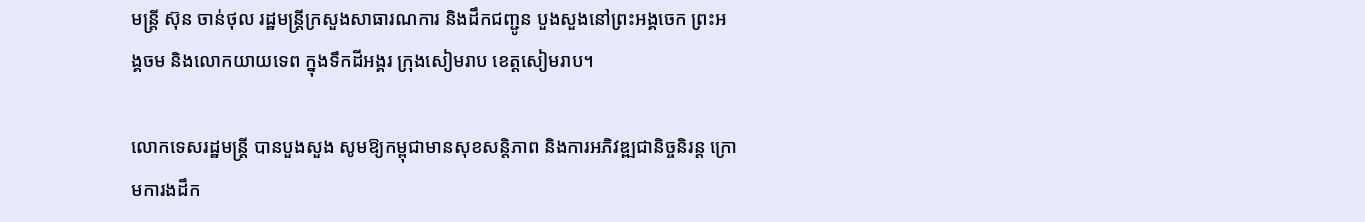មន្ត្រី ស៊ុន ចាន់ថុល រដ្ឋមន្ត្រីក្រសួងសាធារណការ និងដឹកជញ្ជូន បួងសួងនៅព្រះអង្គចេក ព្រះអង្គចម និងលោកយាយទេព ក្នុងទឹកដីអង្គរ ក្រុងសៀមរាប ខេត្តសៀមរាប។

លោកទេសរដ្ឋមន្ត្រី បានបួងសួង សូមឱ្យកម្ពុជាមានសុខសន្តិភាព និងការអភិវឌ្ឍជានិច្ចនិរន្ត ក្រោមការងដឹក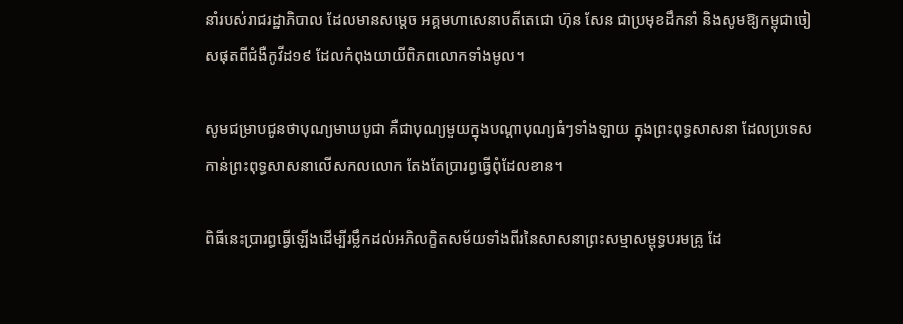នាំរបស់រាជរដ្ឋាភិបាល ដែលមានសម្តេច អគ្គមហាសេនាបតីតេជោ ហ៊ុន សែន ជាប្រមុខដឹកនាំ និងសូមឱ្យកម្ពុជាចៀសផុតពីជំងឺកូវីដ១៩ ដែលកំពុងយាយីពិភពលោកទាំងមូល។

សូមជម្រាបជូនថាបុណ្យមាឃបូជា គឺជាបុណ្យមួយក្នុងបណ្ដាបុណ្យធំៗទាំងឡាយ ក្នុងព្រះពុទ្ធសាសនា ដែលប្រទេសកាន់ព្រះពុទ្ធសាសនាលើសកលលោក តែងតែប្រារព្ធធ្វើពុំដែលខាន។

ពិធីនេះប្រារព្ធធ្វើឡើងដើម្បីរម្លឹកដល់អភិលក្ខិតសម័យទាំងពីរនៃសាសនាព្រះសម្មាសម្ពុទ្ធបរមគ្រូ ដែ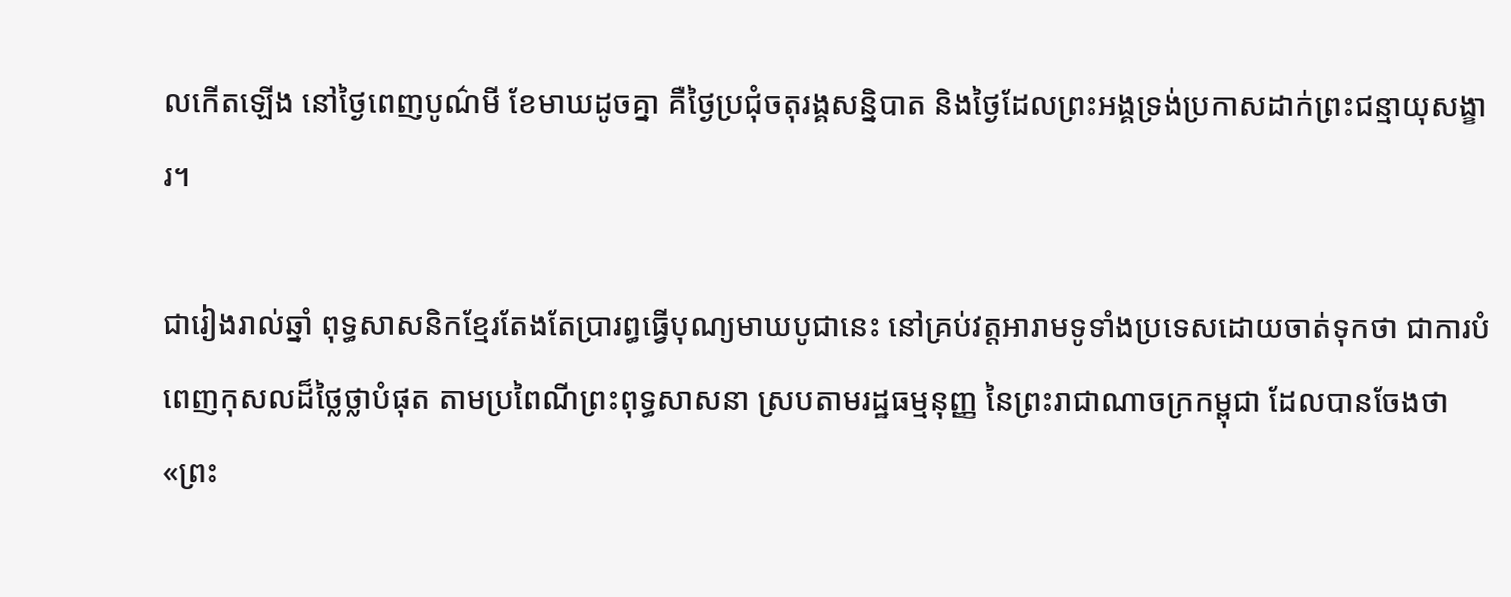លកើតឡើង នៅថ្ងៃពេញបូណ៌មី ខែមាឃដូចគ្នា គឺថ្ងៃប្រជុំចតុរង្គសន្និបាត និងថ្ងៃដែលព្រះអង្គទ្រង់ប្រកាសដាក់ព្រះជន្មាយុសង្ខារ។

ជារៀងរាល់ឆ្នាំ ពុទ្ធសាសនិកខ្មែរតែងតែប្រារព្ធធ្វើបុណ្យមាឃបូជានេះ នៅគ្រប់វត្តអារាមទូទាំងប្រទេសដោយចាត់ទុកថា ជាការបំពេញកុសលដ៏ថ្លៃថ្លាបំផុត តាមប្រពៃណីព្រះពុទ្ធសាសនា ស្របតាមរដ្ឋធម្មនុញ្ញ នៃព្រះរាជាណាចក្រកម្ពុជា ដែលបានចែងថា «ព្រះ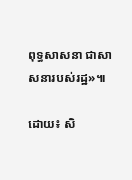ពុទ្ធសាសនា ជាសាសនារបស់រដ្ឋ»៕

ដោយ៖ សិ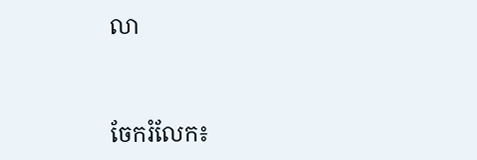លា


ចែករំលែក៖